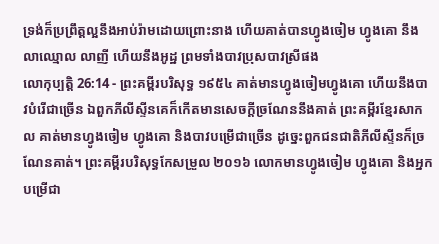ទ្រង់ក៏ប្រព្រឹត្តល្អនឹងអាប់រ៉ាមដោយព្រោះនាង ហើយគាត់បានហ្វូងចៀម ហ្វូងគោ នឹងលាឈ្មោល លាញី ហើយនឹងអូដ្ឋ ព្រមទាំងបាវប្រុសបាវស្រីផង
លោកុប្បត្តិ 26:14 - ព្រះគម្ពីរបរិសុទ្ធ ១៩៥៤ គាត់មានហ្វូងចៀមហ្វូងគោ ហើយនឹងបាវបំរើជាច្រើន ឯពួកភីលីស្ទីនគេក៏កើតមានសេចក្ដីច្រណែននឹងគាត់ ព្រះគម្ពីរខ្មែរសាកល គាត់មានហ្វូងចៀម ហ្វូងគោ និងបាវបម្រើជាច្រើន ដូច្នេះពួកជនជាតិភីលីស្ទីនក៏ច្រណែនគាត់។ ព្រះគម្ពីរបរិសុទ្ធកែសម្រួល ២០១៦ លោកមានហ្វូងចៀម ហ្វូងគោ និងអ្នកបម្រើជា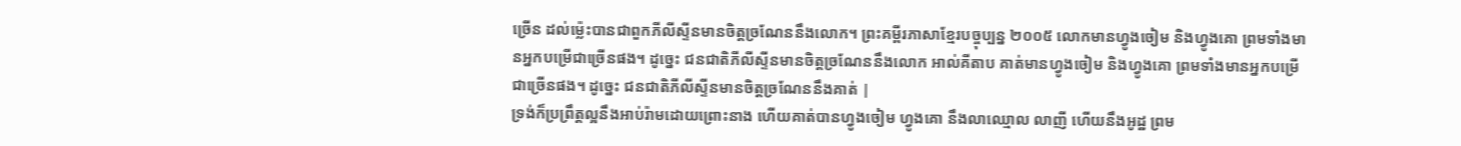ច្រើន ដល់ម៉្លេះបានជាពួកភីលីស្ទីនមានចិត្តច្រណែននឹងលោក។ ព្រះគម្ពីរភាសាខ្មែរបច្ចុប្បន្ន ២០០៥ លោកមានហ្វូងចៀម និងហ្វូងគោ ព្រមទាំងមានអ្នកបម្រើជាច្រើនផង។ ដូច្នេះ ជនជាតិភីលីស្ទីនមានចិត្តច្រណែននឹងលោក អាល់គីតាប គាត់មានហ្វូងចៀម និងហ្វូងគោ ព្រមទាំងមានអ្នកបម្រើជាច្រើនផង។ ដូច្នេះ ជនជាតិភីលីស្ទីនមានចិត្តច្រណែននឹងគាត់ |
ទ្រង់ក៏ប្រព្រឹត្តល្អនឹងអាប់រ៉ាមដោយព្រោះនាង ហើយគាត់បានហ្វូងចៀម ហ្វូងគោ នឹងលាឈ្មោល លាញី ហើយនឹងអូដ្ឋ ព្រម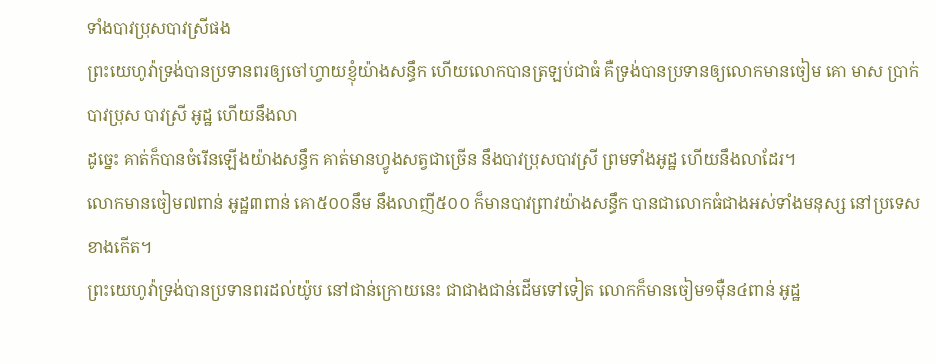ទាំងបាវប្រុសបាវស្រីផង
ព្រះយេហូវ៉ាទ្រង់បានប្រទានពរឲ្យចៅហ្វាយខ្ញុំយ៉ាងសន្ធឹក ហើយលោកបានត្រឡប់ជាធំ គឺទ្រង់បានប្រទានឲ្យលោកមានចៀម គោ មាស ប្រាក់ បាវប្រុស បាវស្រី អូដ្ឋ ហើយនឹងលា
ដូច្នេះ គាត់ក៏បានចំរើនឡើងយ៉ាងសន្ធឹក គាត់មានហ្វូងសត្វជាច្រើន នឹងបាវប្រុសបាវស្រី ព្រមទាំងអូដ្ឋ ហើយនឹងលាដែរ។
លោកមានចៀម៧ពាន់ អូដ្ឋ៣ពាន់ គោ៥០០នឹម នឹងលាញី៥០០ ក៏មានបាវព្រាវយ៉ាងសន្ធឹក បានជាលោកធំជាងអស់ទាំងមនុស្ស នៅប្រទេសខាងកើត។
ព្រះយេហូវ៉ាទ្រង់បានប្រទានពរដល់យ៉ូប នៅជាន់ក្រោយនេះ ជាជាងជាន់ដើមទៅទៀត លោកក៏មានចៀម១ម៉ឺន៤ពាន់ អូដ្ឋ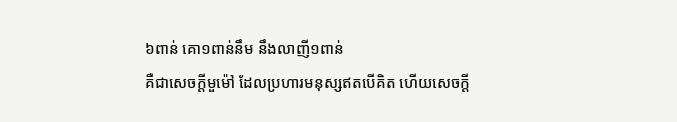៦ពាន់ គោ១ពាន់នឹម នឹងលាញី១ពាន់
គឺជាសេចក្ដីមួម៉ៅ ដែលប្រហារមនុស្សឥតបើគិត ហើយសេចក្ដី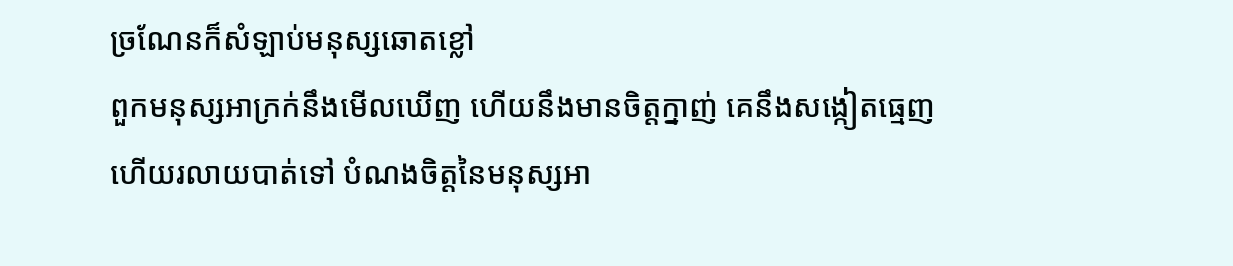ច្រណែនក៏សំឡាប់មនុស្សឆោតខ្លៅ
ពួកមនុស្សអាក្រក់នឹងមើលឃើញ ហើយនឹងមានចិត្តក្នាញ់ គេនឹងសង្កៀតធ្មេញ ហើយរលាយបាត់ទៅ បំណងចិត្តនៃមនុស្សអា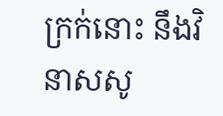ក្រក់នោះ នឹងវិនាសសូ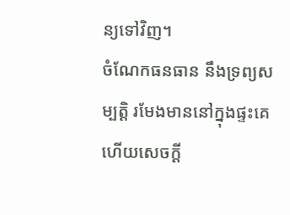ន្យទៅវិញ។
ចំណែកធនធាន នឹងទ្រព្យសម្បត្តិ រមែងមាននៅក្នុងផ្ទះគេ ហើយសេចក្ដី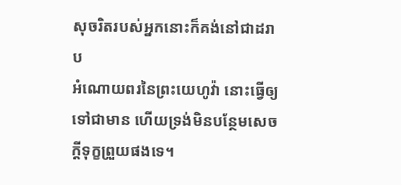សុចរិតរបស់អ្នកនោះក៏គង់នៅជាដរាប
អំណោយពរនៃព្រះយេហូវ៉ា នោះធ្វើឲ្យទៅជាមាន ហើយទ្រង់មិនបន្ថែមសេចក្ដីទុក្ខព្រួយផងទេ។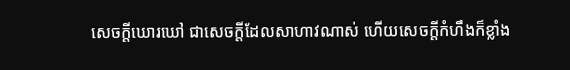សេចក្ដីឃោរឃៅ ជាសេចក្ដីដែលសាហាវណាស់ ហើយសេចក្ដីកំហឹងក៏ខ្លាំង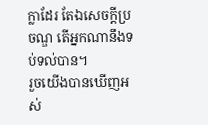ក្លាដែរ តែឯសេចក្ដីប្រចណ្ឌ តើអ្នកណានឹងទប់ទល់បាន។
រួចយើងបានឃើញអស់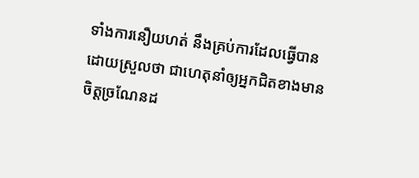ទាំងការនឿយហត់ នឹងគ្រប់ការដែលធ្វើបានដោយស្រួលថា ជាហេតុនាំឲ្យអ្នកជិតខាងមានចិត្តច្រណែនដ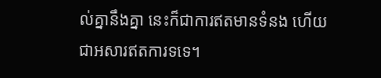ល់គ្នានឹងគ្នា នេះក៏ជាការឥតមានទំនង ហើយជាអសារឥតការទទេ។